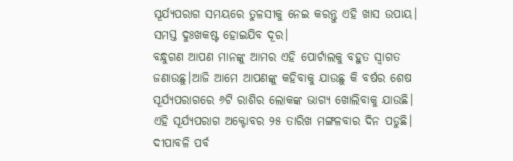ସୂର୍ଯ୍ୟପରାଗ ସମୟରେ ତୁଳସୀକୁ ନେଇ କରନ୍ତୁ ଏହି ଖାସ ଉପାୟ। ସମସ୍ତ ଦୁଃଖକଷ୍ଟ ହୋଇଯିବ ଦୂର।
ବନ୍ଧୁଗଣ ଆପଣ ମାନଙ୍କୁ ଆମର ଏହି ପୋର୍ଟାଲକୁ ବହୁତ ସ୍ବାଗତ ଜଣାଉଛୁ।ଆଜି ଆମେ ଆପଣଙ୍କୁ କହିବାକୁ ଯାଉଛୁ କି ବର୍ଷର ଶେଷ ସୂର୍ଯ୍ୟପରାଗରେ ୬ଟି ରାଶିର ଲୋକଙ୍କ ଭାଗ୍ୟ ଖୋଲିବାକୁ ଯାଉଛି। ଏହି ସୂର୍ଯ୍ୟପରାଗ ଅକ୍ଟୋବର ୨୫ ତାରିଖ ମଙ୍ଗଳବାର ଦିନ ପଡୁଛି। ଦୀପାବଳି ପର୍ବ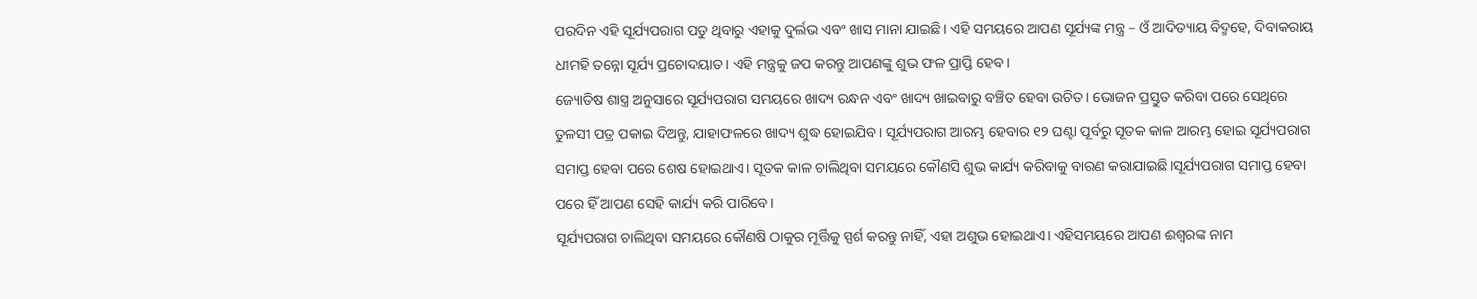ପରଦିନ ଏହି ସୂର୍ଯ୍ୟପରାଗ ପଡୁ ଥିବାରୁ ଏହାକୁ ଦୁର୍ଲଭ ଏବଂ ଖାସ ମାନା ଯାଇଛି। ଏହି ସମୟରେ ଆପଣ ସୂର୍ଯ୍ୟଙ୍କ ମନ୍ତ୍ର – ଓଁ ଆଦିତ୍ୟାୟ ବିଦ୍ମହେ, ଦିବାକରାୟ ଧୀମହି ତନ୍ନୋ ସୂର୍ଯ୍ୟ ପ୍ରଚୋଦୟାତ। ଏହି ମନ୍ତ୍ରକୁ ଜପ କରନ୍ତୁ ଆପଣଙ୍କୁ ଶୁଭ ଫଳ ପ୍ରାପ୍ତି ହେବ।
ଜ୍ୟୋତିଷ ଶାସ୍ତ୍ର ଅନୁସାରେ ସୂର୍ଯ୍ୟପରାଗ ସମୟରେ ଖାଦ୍ୟ ରନ୍ଧନ ଏବଂ ଖାଦ୍ୟ ଖାଇବାରୁ ବଞ୍ଚିତ ହେବା ଉଚିତ। ଭୋଜନ ପ୍ରସ୍ତୁତ କରିବା ପରେ ସେଥିରେ ତୁଳସୀ ପତ୍ର ପକାଇ ଦିଅନ୍ତୁ, ଯାହାଫଳରେ ଖାଦ୍ୟ ଶୁଦ୍ଧ ହୋଇଯିବ। ସୂର୍ଯ୍ୟପରାଗ ଆରମ୍ଭ ହେବାର ୧୨ ଘଣ୍ଟା ପୂର୍ବରୁ ସୂତକ କାଳ ଆରମ୍ଭ ହୋଇ ସୂର୍ଯ୍ୟପରାଗ ସମାପ୍ତ ହେବା ପରେ ଶେଷ ହୋଇଥାଏ। ସୂତକ କାଳ ଚାଲିଥିବା ସମୟରେ କୌଣସି ଶୁଭ କାର୍ଯ୍ୟ କରିବାକୁ ବାରଣ କରାଯାଇଛି।ସୂର୍ଯ୍ୟପରାଗ ସମାପ୍ତ ହେବା ପରେ ହିଁ ଆପଣ ସେହି କାର୍ଯ୍ୟ କରି ପାରିବେ।
ସୂର୍ଯ୍ୟପରାଗ ଚାଲିଥିବା ସମୟରେ କୌଣଷି ଠାକୁର ମୂର୍ତ୍ତିକୁ ସ୍ପର୍ଶ କରନ୍ତୁ ନାହିଁ, ଏହା ଅଶୁଭ ହୋଇଥାଏ। ଏହିସମୟରେ ଆପଣ ଈଶ୍ବରଙ୍କ ନାମ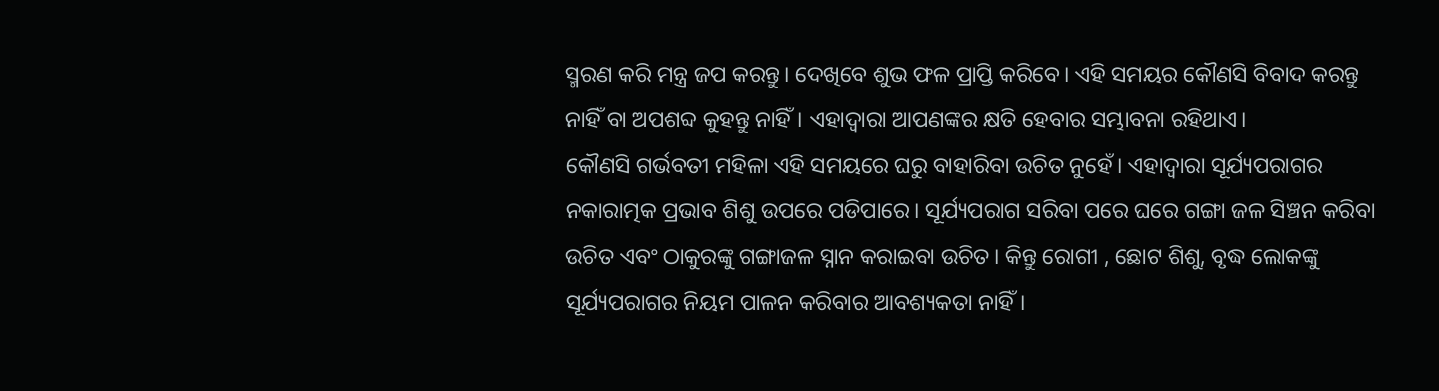ସ୍ମରଣ କରି ମନ୍ତ୍ର ଜପ କରନ୍ତୁ। ଦେଖିବେ ଶୁଭ ଫଳ ପ୍ରାପ୍ତି କରିବେ। ଏହି ସମୟର କୌଣସି ବିବାଦ କରନ୍ତୁ ନାହିଁ ବା ଅପଶବ୍ଦ କୁହନ୍ତୁ ନାହିଁ। ଏହାଦ୍ବାରା ଆପଣଙ୍କର କ୍ଷତି ହେବାର ସମ୍ଭାବନା ରହିଥାଏ।
କୌଣସି ଗର୍ଭବତୀ ମହିଳା ଏହି ସମୟରେ ଘରୁ ବାହାରିବା ଉଚିତ ନୁହେଁ। ଏହାଦ୍ବାରା ସୂର୍ଯ୍ୟପରାଗର ନକାରାତ୍ମକ ପ୍ରଭାବ ଶିଶୁ ଉପରେ ପଡିପାରେ। ସୂର୍ଯ୍ୟପରାଗ ସରିବା ପରେ ଘରେ ଗଙ୍ଗା ଜଳ ସିଞ୍ଚନ କରିବା ଉଚିତ ଏବଂ ଠାକୁରଙ୍କୁ ଗଙ୍ଗାଜଳ ସ୍ନାନ କରାଇବା ଉଚିତ। କିନ୍ତୁ ରୋଗୀ , ଛୋଟ ଶିଶୁ, ବୃଦ୍ଧ ଲୋକଙ୍କୁ ସୂର୍ଯ୍ୟପରାଗର ନିୟମ ପାଳନ କରିବାର ଆବଶ୍ୟକତା ନାହିଁ।